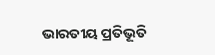ଭାରତୀୟ ପ୍ରତିଭୂତି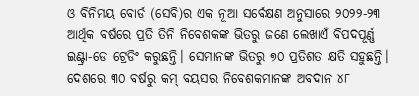ଓ ବିନିମୟ ବୋର୍ଡ (ସେବି)ର ଏକ ନୂଆ ସର୍ବେକ୍ଷଣ ଅନୁସାରେ ୨୦୨୨-୨୩ ଆର୍ଥିକ ବର୍ଷରେ ପ୍ରତି ତିନି ନିବେଶକଙ୍କ ଭିତରୁ ଜଣେ ଲେଖାଏଁ ବିପଦପୂର୍ଣ୍ଣ ଇଣ୍ଟ୍ରା-ଡେ ଟ୍ରେଡିଂ କରୁଛନ୍ତି। ସେମାନଙ୍କ ଭିତରୁ ୭୦ ପ୍ରତିଶତ କ୍ଷତି ସହୁଛନ୍ତି। ଦେଶରେ ୩୦ ବର୍ଷରୁ କମ୍ ବୟସର ନିବେଶକମାନଙ୍କ ଅବଦାନ ୪୮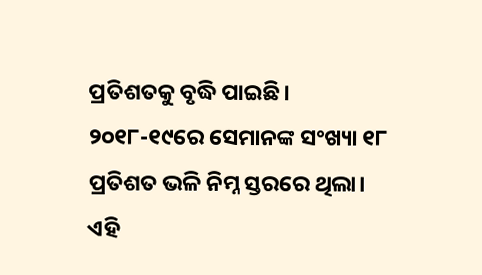ପ୍ରତିଶତକୁ ବୃଦ୍ଧି ପାଇଛି। ୨୦୧୮-୧୯ରେ ସେମାନଙ୍କ ସଂଖ୍ୟା ୧୮ ପ୍ରତିଶତ ଭଳି ନିମ୍ନ ସ୍ତରରେ ଥିଲା। ଏହି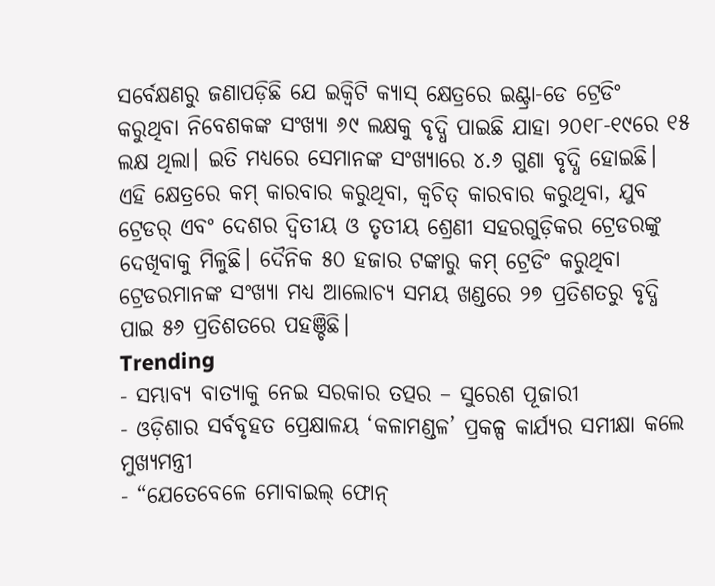ସର୍ବେକ୍ଷଣରୁ ଜଣାପଡ଼ିଛି ଯେ ଇକ୍ବିଟି କ୍ୟାସ୍ କ୍ଷେତ୍ରରେ ଇଣ୍ଟ୍ରା-ଡେ ଟ୍ରେଡିଂ କରୁଥିବା ନିବେଶକଙ୍କ ସଂଖ୍ୟା ୬୯ ଲକ୍ଷକୁ ବୃଦ୍ଧି ପାଇଛି ଯାହା ୨୦୧୮-୧୯ରେ ୧୫ ଲକ୍ଷ ଥିଲା। ଇତି ମଧ୍ୟରେ ସେମାନଙ୍କ ସଂଖ୍ୟାରେ ୪.୬ ଗୁଣା ବୃଦ୍ଧି ହୋଇଛି। ଏହି କ୍ଷେତ୍ରରେ କମ୍ କାରବାର କରୁଥିବା, କ୍ବଚିତ୍ କାରବାର କରୁଥିବା, ଯୁବ ଟ୍ରେଡର୍ ଏବଂ ଦେଶର ଦ୍ବିତୀୟ ଓ ତୃତୀୟ ଶ୍ରେଣୀ ସହରଗୁଡ଼ିକର ଟ୍ରେଡରଙ୍କୁ ଦେଖିବାକୁ ମିଳୁଛି। ଦୈନିକ ୫୦ ହଜାର ଟଙ୍କାରୁ କମ୍ ଟ୍ରେଡିଂ କରୁଥିବା ଟ୍ରେଡରମାନଙ୍କ ସଂଖ୍ୟା ମଧ୍ୟ ଆଲୋଚ୍ୟ ସମୟ ଖଣ୍ଡରେ ୨୭ ପ୍ରତିଶତରୁ ବୃଦ୍ଧି ପାଇ ୫୬ ପ୍ରତିଶତରେ ପହଞ୍ଚିଛି।
Trending
- ସମ୍ଭାବ୍ୟ ବାତ୍ୟାକୁ ନେଇ ସରକାର ତତ୍ପର – ସୁରେଶ ପୂଜାରୀ
- ଓଡ଼ିଶାର ସର୍ବବୃହତ ପ୍ରେକ୍ଷାଳୟ ‘କଳାମଣ୍ଡଳ’ ପ୍ରକଳ୍ପ କାର୍ଯ୍ୟର ସମୀକ୍ଷା କଲେ ମୁଖ୍ୟମନ୍ତ୍ରୀ
- “ଯେତେବେଳେ ମୋବାଇଲ୍ ଫୋନ୍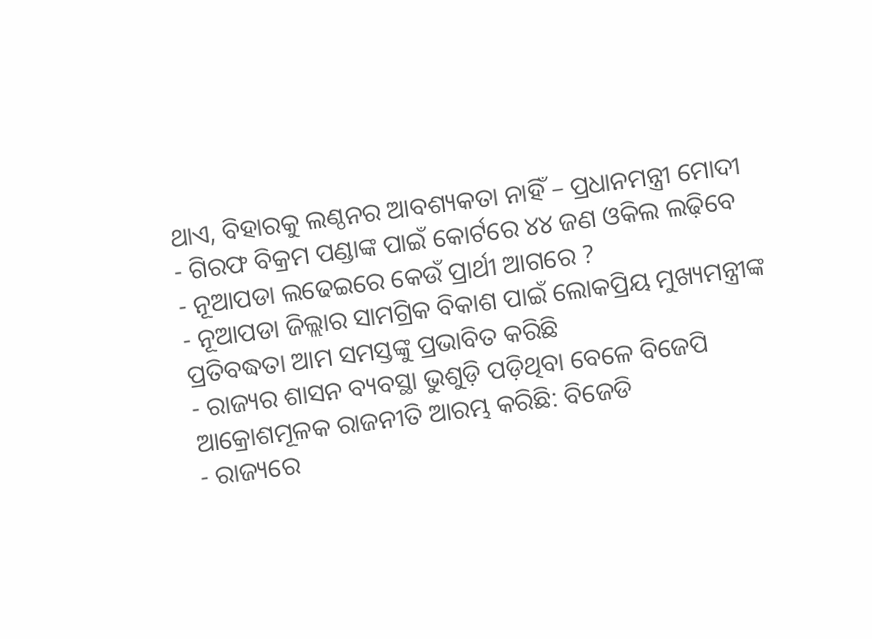ଥାଏ, ବିହାରକୁ ଲଣ୍ଠନର ଆବଶ୍ୟକତା ନାହିଁ – ପ୍ରଧାନମନ୍ତ୍ରୀ ମୋଦୀ
- ଗିରଫ ବିକ୍ରମ ପଣ୍ଡାଙ୍କ ପାଇଁ କୋର୍ଟରେ ୪୪ ଜଣ ଓକିଲ ଲଢ଼ିବେ
- ନୂଆପଡା ଲଢେଇରେ କେଉଁ ପ୍ରାର୍ଥୀ ଆଗରେ ?
- ନୂଆପଡା ଜିଲ୍ଲାର ସାମଗ୍ରିକ ବିକାଶ ପାଇଁ ଲୋକପ୍ରିୟ ମୁଖ୍ୟମନ୍ତ୍ରୀଙ୍କ ପ୍ରତିବଦ୍ଧତା ଆମ ସମସ୍ତଙ୍କୁ ପ୍ରଭାବିତ କରିଛି
- ରାଜ୍ୟର ଶାସନ ବ୍ୟବସ୍ଥା ଭୁଶୁଡ଼ି ପଡ଼ିଥିବା ବେଳେ ବିଜେପି ଆକ୍ରୋଶମୂଳକ ରାଜନୀତି ଆରମ୍ଭ କରିଛି: ବିଜେଡି
- ରାଜ୍ୟରେ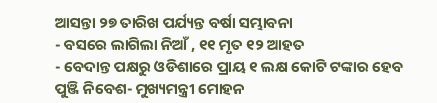ଆସନ୍ତା ୨୭ ତାରିଖ ପର୍ଯ୍ୟନ୍ତ ବର୍ଷା ସମ୍ଭାବନା
- ବସରେ ଲାଗିଲା ନିଆଁ , ୧୧ ମୃତ ୧୨ ଆହତ
- ବେଦାନ୍ତ ପକ୍ଷରୁ ଓଡିଶାରେ ପ୍ରାୟ ୧ ଲକ୍ଷ କୋଟି ଟଙ୍କାର ହେବ ପୁଞ୍ଜି ନିବେଶ- ମୁଖ୍ୟମନ୍ତ୍ରୀ ମୋହନ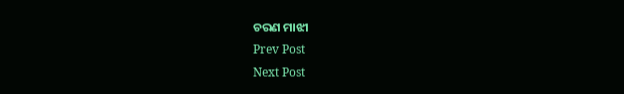ଚରଣ ମାଝୀ
Prev Post
Next Post